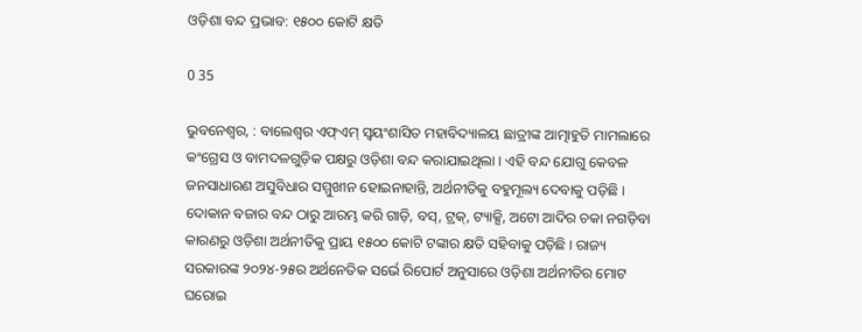ଓଡ଼ିଶା ବନ୍ଦ ପ୍ରଭାବ: ୧୫୦୦ କୋଟି କ୍ଷତି

0 35

ଭୁବନେଶ୍ୱର, : ବାଲେଶ୍ୱର ଏଫ୍‌ଏମ୍ ସ୍ୱୟଂଶାସିତ ମହାବିଦ୍ୟାଳୟ ଛାତ୍ରୀଙ୍କ ଆତ୍ମାହୁତି ମାମଲାରେ କଂଗ୍ରେସ ଓ ବାମଦଳଗୁଡ଼ିକ ପକ୍ଷରୁ ଓଡ଼ିଶା ବନ୍ଦ କରାଯାଇଥିଲା । ଏହି ବନ୍ଦ ଯୋଗୁ କେବଳ ଜନସାଧାରଣ ଅସୁବିଧାର ସମ୍ମୁଖୀନ ହୋଇନାହାନ୍ତି, ଅର୍ଥନୀତିକୁ ବହୁମୂଲ୍ୟ ଦେବାକୁ ପଡ଼ିଛି । ଦୋକାନ ବଜାର ବନ୍ଦ ଠାରୁ ଆରମ୍ଭ କରି ଗାଡ଼ି, ବସ୍‌, ଟ୍ରକ୍‌, ଟ୍ୟାକ୍ସି, ଅଟୋ ଆଦିର ଚକା ନଗଡ଼ିବା କାରଣରୁ ଓଡ଼ିଶା ଅର୍ଥନୀତିକୁ ପ୍ରାୟ ୧୫୦୦ କୋଟି ଟଙ୍କାର କ୍ଷତି ସହିବାକୁ ପଡ଼ିଛି । ରାଜ୍ୟ ସରକାରଙ୍କ ୨୦୨୪-୨୫ର ଅର୍ଥନେତିକ ସର୍ଭେ ରିପୋର୍ଟ ଅନୁସାରେ ଓଡ଼ିଶା ଅର୍ଥନୀତିର ମୋଟ ଘରୋଇ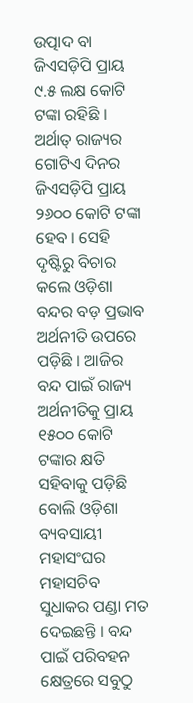ଉତ୍ପାଦ ବା ଜିଏସଡ଼ିପି ପ୍ରାୟ ୯.୫ ଲକ୍ଷ କୋଟି ଟଙ୍କା ରହିଛି । ଅର୍ଥାତ୍ ରାଜ୍ୟର ଗୋଟିଏ ଦିନର ଜିଏସଡ଼ିପି ପ୍ରାୟ ୨୬୦୦ କୋଟି ଟଙ୍କା ହେବ । ସେହି ଦୃଷ୍ଟିରୁ ବିଚାର କଲେ ଓଡ଼ିଶା ବନ୍ଦର ବଡ଼ ପ୍ରଭାବ ଅର୍ଥନୀତି ଉପରେ ପଡ଼ିଛି । ଆଜିର ବନ୍ଦ ପାଇଁ ରାଜ୍ୟ ଅର୍ଥନୀତିକୁ ପ୍ରାୟ ୧୫୦୦ କୋଟି ଟଙ୍କାର କ୍ଷତି ସହିବାକୁ ପଡ଼ିଛି ବୋଲି ଓଡ଼ିଶା ବ୍ୟବସାୟୀ ମହାସଂଘର ମହାସଚିବ ସୁଧାକର ପଣ୍ଡା ମତ ଦେଇଛନ୍ତି । ବନ୍ଦ ପାଇଁ ପରିବହନ କ୍ଷେତ୍ରରେ ସବୁଠୁ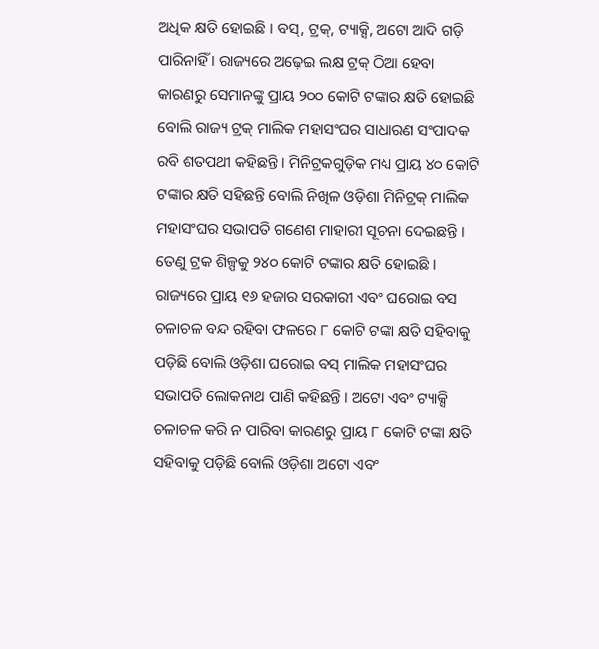ଅଧିକ କ୍ଷତି ହୋଇଛି । ବସ୍‌, ଟ୍ରକ୍‌, ଟ୍ୟାକ୍ସି, ଅଟୋ ଆଦି ଗଡ଼ି ପାରିନାହିଁ । ରାଜ୍ୟରେ ଅଢ଼େଇ ଲକ୍ଷ ଟ୍ରକ୍‌ ଠିଆ ହେବା କାରଣରୁ ସେମାନଙ୍କୁ ପ୍ରାୟ ୨୦୦ କୋଟି ଟଙ୍କାର କ୍ଷତି ହୋଇଛି ବୋଲି ରାଜ୍ୟ ଟ୍ରକ୍ ମାଲିକ ମହାସଂଘର ସାଧାରଣ ସଂପାଦକ ରବି ଶତପଥୀ କହିଛନ୍ତି । ମିନିଟ୍ରକଗୁଡ଼ିକ ମଧ୍ୟ ପ୍ରାୟ ୪୦ କୋଟି ଟଙ୍କାର କ୍ଷତି ସହିଛନ୍ତି ବୋଲି ନିଖିଳ ଓଡ଼ିଶା ମିନିଟ୍ରକ୍ ମାଲିକ ମହାସଂଘର ସଭାପତି ଗଣେଶ ମାହାରୀ ସୂଚନା ଦେଇଛନ୍ତି । ତେଣୁ ଟ୍ରକ ଶିଳ୍ପକୁ ୨୪୦ କୋଟି ଟଙ୍କାର କ୍ଷତି ହୋଇଛି । ରାଜ୍ୟରେ ପ୍ରାୟ ୧୬ ହଜାର ସରକାରୀ ଏବଂ ଘରୋଇ ବସ ଚଳାଚଳ ବନ୍ଦ ରହିବା ଫଳରେ ୮ କୋଟି ଟଙ୍କା କ୍ଷତି ସହିବାକୁ ପଡ଼ିଛି ବୋଲି ଓଡ଼ିଶା ଘରୋଇ ବସ୍ ମାଲିକ ମହାସଂଘର ସଭାପତି ଲୋକନାଥ ପାଣି କହିଛନ୍ତି । ଅଟୋ ଏବଂ ଟ୍ୟାକ୍ସି ଚଳାଚଳ କରି ନ ପାରିବା କାରଣରୁ ପ୍ରାୟ ୮ କୋଟି ଟଙ୍କା କ୍ଷତି ସହିବାକୁ ପଡ଼ିଛି ବୋଲି ଓଡ଼ିଶା ଅଟୋ ଏବଂ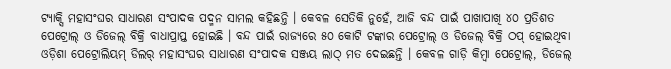ଟ୍ୟାକ୍ସି ମହାସଂଘର ସାଧାରଣ ସଂପାଦକ ପଦ୍ମନ ସାମଲ କହିଛନ୍ତି । କେବଳ ସେତିକି ନୁହେଁ, ଆଜି ବନ୍ଦ ପାଇଁ ପାଖାପାଖି ୪୦ ପ୍ରତିଶତ ପେଟ୍ରୋଲ୍‌ ଓ ଡିଜେଲ୍ ବିକ୍ରି ବାଧାପ୍ରାପ୍ତ ହୋଇଛି । ବନ୍ଦ ପାଇଁ ରାଜ୍ୟରେ ୫୦ କୋଟି ଟଙ୍କାର ପେଟ୍ରୋଲ୍ ଓ ଡିଜେଲ୍ ବିକ୍ରି ଠପ୍ ହୋଇଥିବା ଓଡ଼ିଶା ପେଟ୍ରୋଲିୟମ୍‌ ଡିଲର୍ ମହାସଂଘର ସାଧାରଣ ସଂପାଦକ ସଞ୍ଜୟ ଲାଠ୍ ମତ ଦେଇଛନ୍ତି । କେବଳ ଗାଡ଼ି କିମ୍ବା ପେଟ୍ରୋଲ୍‌, ଡିଜେଲ୍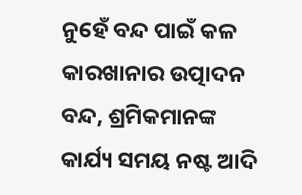ନୁହେଁ ବନ୍ଦ ପାଇଁ କଳ କାରଖାନାର ଉତ୍ପାଦନ ବନ୍ଦ, ଶ୍ରମିକମାନଙ୍କ କାର୍ଯ୍ୟ ସମୟ ନଷ୍ଟ ଆଦି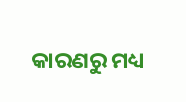କାରଣରୁ ମଧ୍ୟ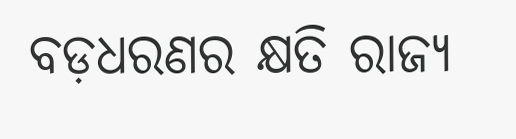ବଡ଼ଧରଣର କ୍ଷତି ରାଜ୍ୟ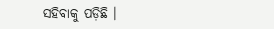ସହିବାକୁ ପଡ଼ିଛି ।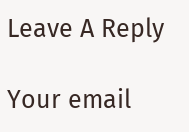Leave A Reply

Your email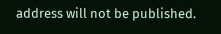address will not be published.